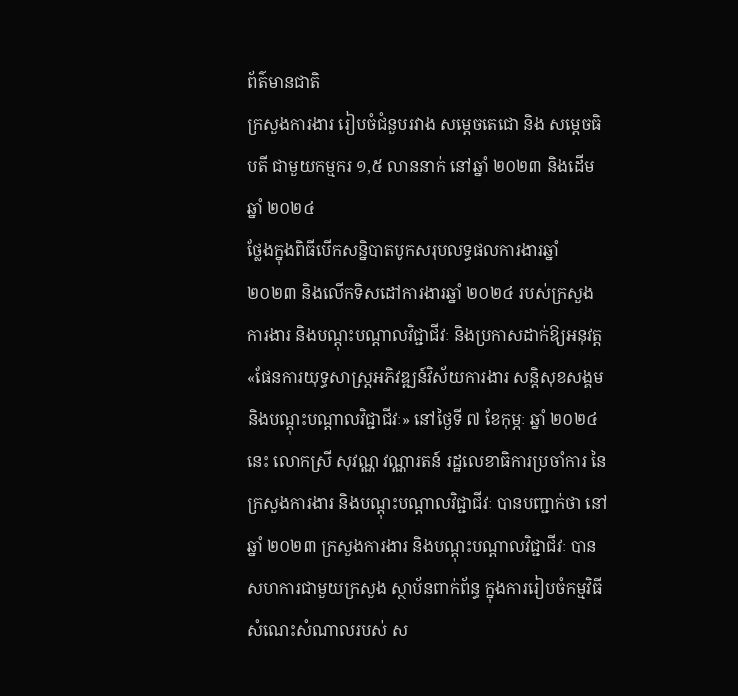ព័ត៌មានជាតិ
ក្រសួងការងារ រៀបចំជំនួបរវាង សម្ដេចតេជោ និង សម្ដេចធិបតី ជាមួយកម្មករ ១,៥ លាននាក់ នៅឆ្នាំ ២០២៣ និងដើមឆ្នាំ ២០២៤
ថ្លែងក្នុងពិធីបើកសន្និបាតបូកសរុបលទ្ធផលការងារឆ្នាំ ២០២៣ និងលើកទិសដៅការងារឆ្នាំ ២០២៤ របស់ក្រសួងការងារ និងបណ្ដុះបណ្ដាលវិជ្ជាជីវៈ និងប្រកាសដាក់ឱ្យអនុវត្ត«ផែនការយុទ្ធសាស្ត្រអភិវឌ្ឍន៍វិស័យការងារ សន្តិសុខសង្គម និងបណ្ដុះបណ្ដាលវិជ្ជាជីវៈ» នៅថ្ងៃទី ៧ ខែកុម្ភៈ ឆ្នាំ ២០២៤ នេះ លោកស្រី សុវណ្ណ វណ្ណារតន៍ រដ្ឋលេខាធិការប្រចាំការ នៃក្រសួងការងារ និងបណ្ដុះបណ្ដាលវិជ្ជាជីវៈ បានបញ្ជាក់ថា នៅឆ្នាំ ២០២៣ ក្រសួងការងារ និងបណ្ដុះបណ្ដាលវិជ្ជាជីវៈ បានសហការជាមួយក្រសួង ស្ថាប័នពាក់ព័ន្ធ ក្នុងការរៀបចំកម្មវិធីសំណេះសំណាលរបស់ ស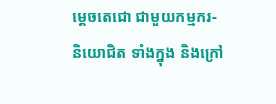ម្ដេចតេជោ ជាមួយកម្មករ-និយោជិត ទាំងក្នុង និងក្រៅ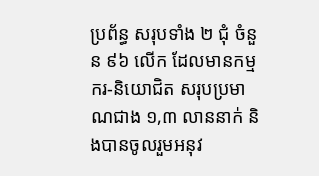ប្រព័ន្ធ សរុបទាំង ២ ជុំ ចំនួន ៩៦ លើក ដែលមានកម្មករ-និយោជិត សរុបប្រមាណជាង ១,៣ លាននាក់ និងបានចូលរួមអនុវ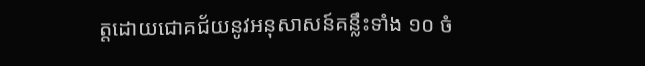ត្តដោយជោគជ័យនូវអនុសាសន៍គន្លឹះទាំង ១០ ចំ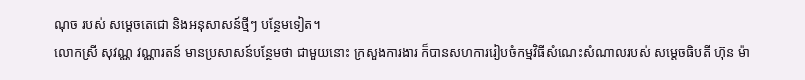ណុច របស់ សម្ដេចតេជោ និងអនុសាសន៍ថ្មីៗ បន្ថែមទៀត។
លោកស្រី សុវណ្ណ វណ្ណារតន៍ មានប្រសាសន៍បន្ថែមថា ជាមួយនោះ ក្រសួងការងារ ក៏បានសហការរៀបចំកម្មវិធីសំណេះសំណាលរបស់ សម្ដេចធិបតី ហ៊ុន ម៉ា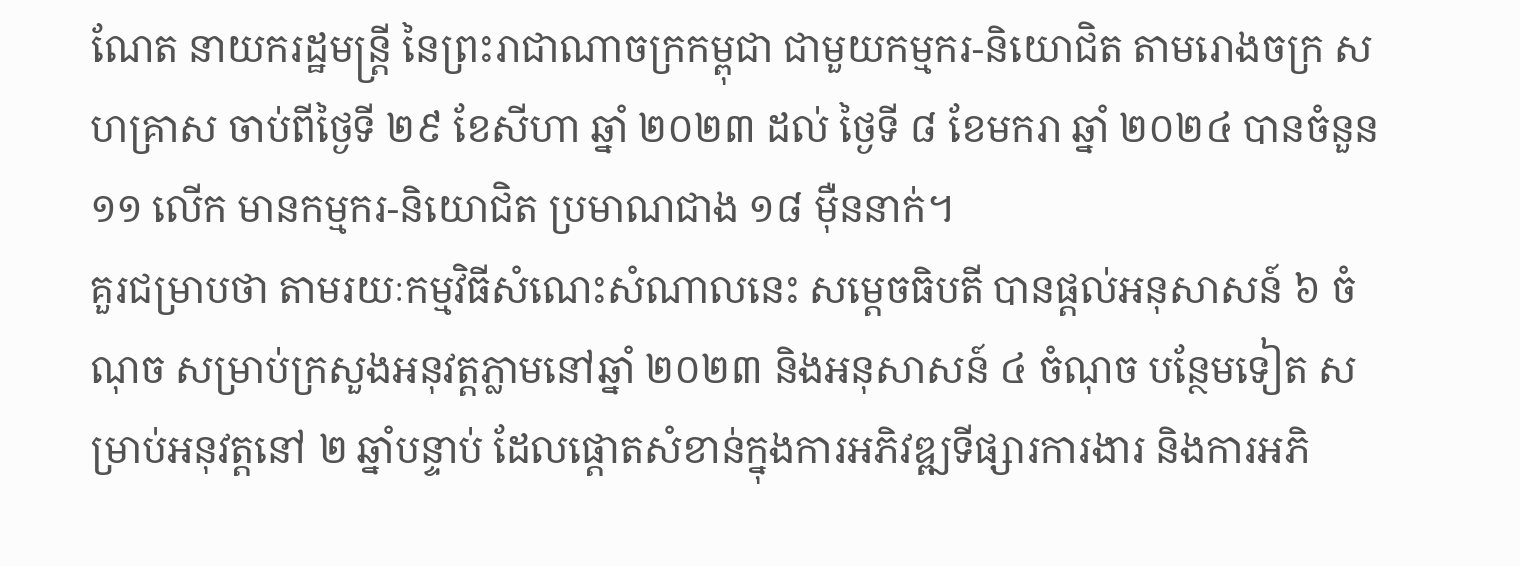ណែត នាយករដ្ឋមន្ត្រី នៃព្រះរាជាណាចក្រកម្ពុជា ជាមួយកម្មករ-និយោជិត តាមរោងចក្រ សហគ្រាស ចាប់ពីថ្ងៃទី ២៩ ខែសីហា ឆ្នាំ ២០២៣ ដល់ ថ្ងៃទី ៨ ខែមករា ឆ្នាំ ២០២៤ បានចំនួន ១១ លើក មានកម្មករ-និយោជិត ប្រមាណជាង ១៨ ម៉ឺននាក់។
គួរជម្រាបថា តាមរយៈកម្មវិធីសំណេះសំណាលនេះ សម្ដេចធិបតី បានផ្ដល់អនុសាសន៍ ៦ ចំណុច សម្រាប់ក្រសួងអនុវត្តភ្លាមនៅឆ្នាំ ២០២៣ និងអនុសាសន៍ ៤ ចំណុច បន្ថែមទៀត សម្រាប់អនុវត្តនៅ ២ ឆ្នាំបន្ទាប់ ដែលផ្ដោតសំខាន់ក្នុងការអភិវឌ្ឍទីផ្សារការងារ និងការអភិ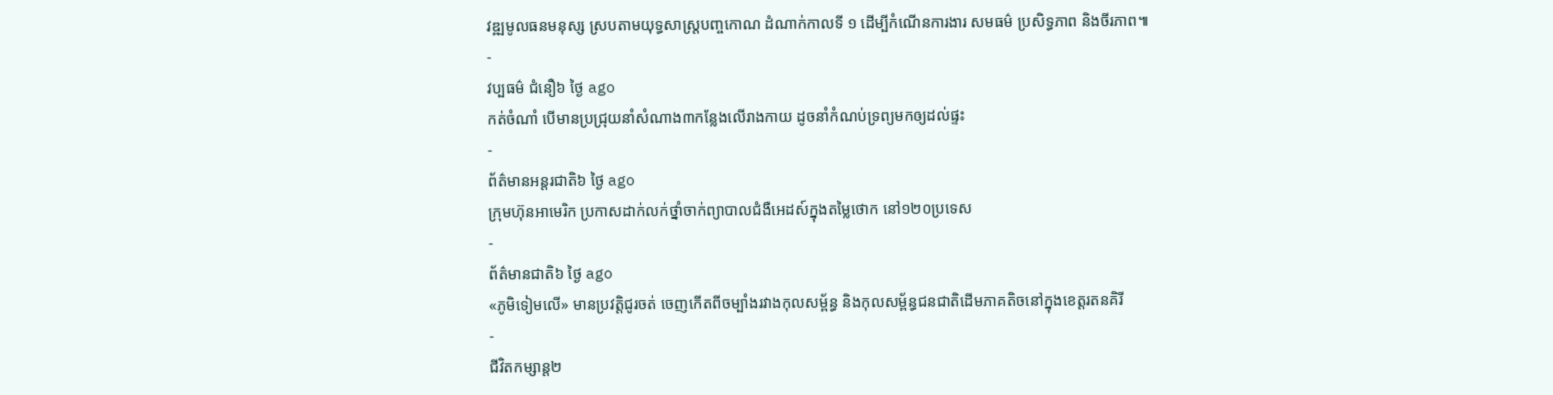វឌ្ឍមូលធនមនុស្ស ស្របតាមយុទ្ធសាស្ត្របញ្ចកោណ ដំណាក់កាលទី ១ ដើម្បីកំណើនការងារ សមធម៌ ប្រសិទ្ធភាព និងចីរភាព៕
-
វប្បធម៌ ជំនឿ៦ ថ្ងៃ ago
កត់ចំណាំ បើមានប្រជ្រុយនាំសំណាង៣កន្លែងលើរាងកាយ ដូចនាំកំណប់ទ្រព្យមកឲ្យដល់ផ្ទះ
-
ព័ត៌មានអន្ដរជាតិ៦ ថ្ងៃ ago
ក្រុមហ៊ុនអាមេរិក ប្រកាសដាក់លក់ថ្នាំចាក់ព្យាបាលជំងឺអេដស៍ក្នុងតម្លៃថោក នៅ១២០ប្រទេស
-
ព័ត៌មានជាតិ៦ ថ្ងៃ ago
«ភូមិទៀមលើ» មានប្រវត្តិជូរចត់ ចេញកើតពីចម្បាំងរវាងកុលសម្ព័ន្ធ និងកុលសម្ព័ន្ធជនជាតិដើមភាគតិចនៅក្នុងខេត្តរតនគិរី
-
ជីវិតកម្សាន្ដ២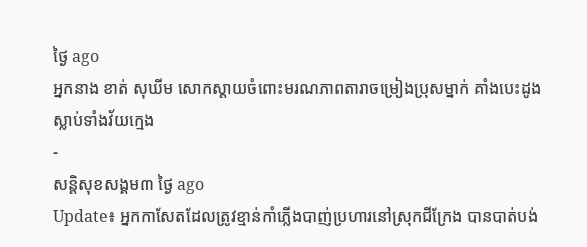ថ្ងៃ ago
អ្នកនាង ខាត់ សុឃីម សោកស្តាយចំពោះមរណភាពតារាចម្រៀងប្រុសម្នាក់ គាំងបេះដូងស្លាប់ទាំងវ័យក្មេង
-
សន្តិសុខសង្គម៣ ថ្ងៃ ago
Update៖ អ្នកកាសែតដែលត្រូវខ្មាន់កាំភ្លើងបាញ់ប្រហារនៅស្រុកជីក្រែង បានបាត់បង់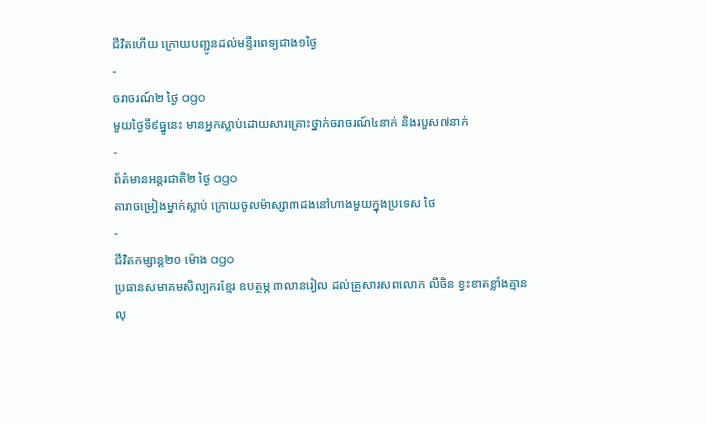ជីវិតហើយ ក្រោយបញ្ជូនដល់មន្ទីរពេទ្យជាង១ថ្ងៃ
-
ចរាចរណ៍២ ថ្ងៃ ago
មួយថ្ងៃទី៩ធ្នូនេះ មានអ្នកស្លាប់ដោយសារគ្រោះថ្នាក់ចរាចរណ៍៤នាក់ និងរបួស៧នាក់
-
ព័ត៌មានអន្ដរជាតិ២ ថ្ងៃ ago
តារាចម្រៀងម្នាក់ស្លាប់ ក្រោយចូលម៉ាស្សា៣ដងនៅហាងមួយក្នុងប្រទេស ថៃ
-
ជីវិតកម្សាន្ដ២០ ម៉ោង ago
ប្រធានសមាគមសិល្បករខ្មែរ ឧបត្ថម្ភ ៣លានរៀល ដល់គ្រួសារសពលោក លីចិន ខ្វះខាតខ្លាំងគ្មានលុ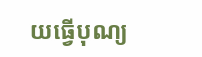យធ្វើបុណ្យ